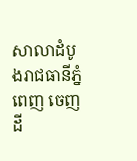សាលាដំបូងរាជធានីភ្នំពេញ ចេញដី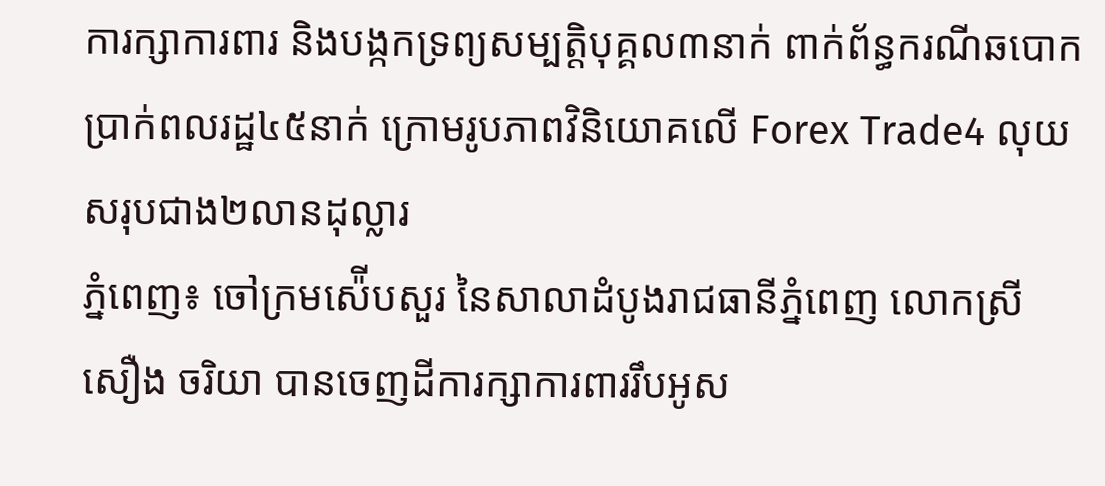ការក្សាការពារ និងបង្កកទ្រព្យសម្បត្តិបុគ្គល៣នាក់ ពាក់ព័ន្ធករណីឆបោកប្រាក់ពលរដ្ឋ៤៥នាក់ ក្រោមរូបភាពវិនិយោគលើ Forex Trade4 លុយសរុបជាង២លានដុល្លារ
ភ្នំពេញ៖ ចៅក្រមស៉ើបសួរ នៃសាលាដំបូងរាជធានីភ្នំពេញ លោកស្រី សឿង ចរិយា បានចេញដីការក្សាការពាររឹបអូស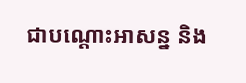ជាបណ្ដោះអាសន្ន និង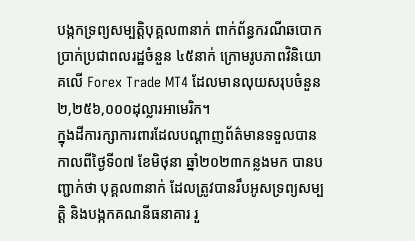បង្កកទ្រព្យសម្បត្តិបុគ្គល៣នាក់ ពាក់ព័ន្ធករណីឆបោកប្រាក់ប្រជាពលរដ្ឋចំនួន ៤៥នាក់ ក្រោមរូបភាពវិនិយោគលើ Forex Trade MT4 ដែលមានលុយសរុបចំនួន ២,២៥៦,០០០ដុល្លារអាមេរិក។
ក្នុងដីការក្សាការពារដែលបណ្ដាញព័ត៌មានទទួលបានកាលពីថ្ងៃទី០៧ ខែមិថុនា ឆ្នាំ២០២៣កន្លងមក បានបញ្ជាក់ថា បុគ្គល៣នាក់ ដែលត្រូវបានរឹបអូសទ្រព្យសម្បត្តិ និងបង្កកគណនីធនាគារ រួ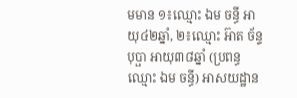មមាន ១៖ឈ្មោះ ឯម ចន្ធី អាយុ៤២ឆ្នាំ, ២៖ឈ្មោះ អ៊ាត ច័ន្ទបុប្ផា អាយុ៣៨ឆ្នាំ (ប្រពន្ធឈ្មោះ ឯម ចន្ធី) អាសយដ្ឋាន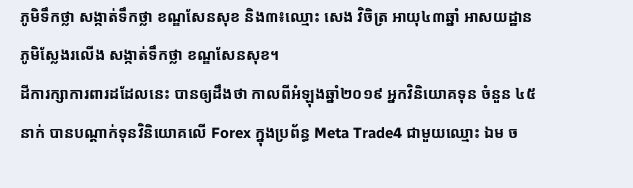ភូមិទឹកថ្លា សង្កាត់ទឹកថ្លា ខណ្ឌសែនសុខ និង៣៖ឈ្មោះ សេង វិចិត្រ អាយុ៤៣ឆ្នាំ អាសយដ្ឋានភូមិស្លែងរលើង សង្កាត់ទឹកថ្លា ខណ្ឌសែនសុខ។
ដីការក្សាការពារដដែលនេះ បានឲ្យដឹងថា កាលពីអំឡុងឆ្នាំ២០១៩ អ្នកវិនិយោគទុន ចំនួន ៤៥នាក់ បានបណ្ដាក់ទុនវិនិយោគលើ Forex ក្នុងប្រព័ន្ធ Meta Trade4 ជាមួយឈ្មោះ ឯម ច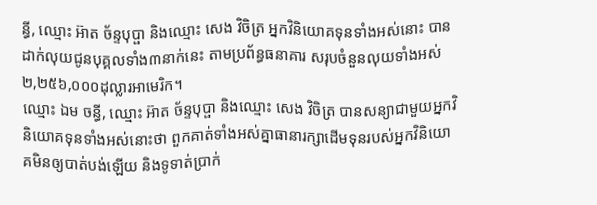ន្ធី, ឈ្មោះ អ៊ាត ច័ន្ទបុប្ផា និងឈ្មោះ សេង វិចិត្រ អ្នកវិនិយោគទុនទាំងអស់នោះ បានដាក់លុយជូនបុគ្គលទាំង៣នាក់នេះ តាមប្រព័ន្ធធនាគារ សរុបចំនួនលុយទាំងអស់ ២,២៥៦,០០០ដុល្លារអាមេរិក។
ឈ្មោះ ឯម ចន្ធី, ឈ្មោះ អ៊ាត ច័ន្ទបុប្ផា និងឈ្មោះ សេង វិចិត្រ បានសន្យាជាមួយអ្នកវិនិយោគទុនទាំងអស់នោះថា ពួកគាត់ទាំងអស់គ្នាធានារក្សាដើមទុនរបស់អ្នកវិនិយោគមិនឲ្យបាត់បង់ឡើយ និងទូទាត់ប្រាក់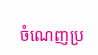ចំណេញប្រ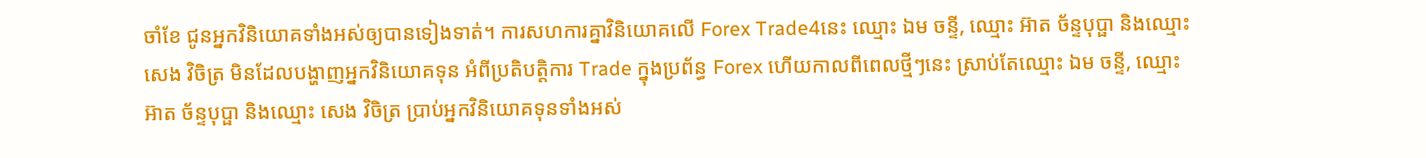ចាំខែ ជូនអ្នកវិនិយោគទាំងអស់ឲ្យបានទៀងទាត់។ ការសហការគ្នាវិនិយោគលើ Forex Trade4នេះ ឈ្មោះ ឯម ចន្ទី, ឈ្មោះ អ៊ាត ច័ន្ទបុប្ផា និងឈ្មោះ សេង វិចិត្រ មិនដែលបង្ហាញអ្នកវិនិយោគទុន អំពីប្រតិបត្តិការ Trade ក្នុងប្រព័ន្ធ Forex ហើយកាលពីពេលថ្មីៗនេះ ស្រាប់តែឈ្មោះ ឯម ចន្ទី, ឈ្មោះ អ៊ាត ច័ន្ទបុប្ផា និងឈ្មោះ សេង វិចិត្រ ប្រាប់អ្នកវិនិយោគទុនទាំងអស់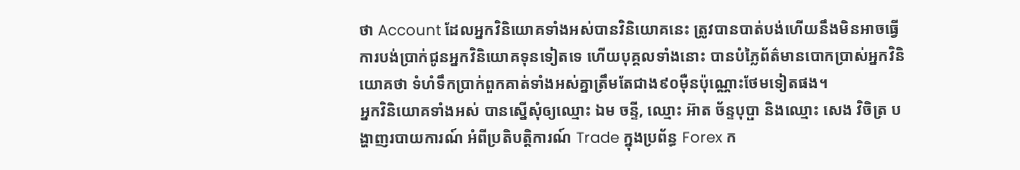ថា Account ដែលអ្នកវិនិយោគទាំងអស់បានវិនិយោគនេះ ត្រូវបានបាត់បង់ហើយនឹងមិនអាចធ្វើការបង់ប្រាក់ជូនអ្នកវិនិយោគទុនទៀតទេ ហើយបុគ្គលទាំងនោះ បានបំភ្លៃព័ត៌មានបោកប្រាស់អ្នកវិនិយោគថា ទំហំទឹកប្រាក់ពួកគាត់ទាំងអស់គ្នាត្រឹមតែជាង៩០ម៉ឺនប៉ុណ្ណោះថែមទៀតផង។
អ្នកវិនិយោគទាំងអស់ បានស្នើសុំឲ្យឈ្មោះ ឯម ចន្ទី, ឈ្មោះ អ៊ាត ច័ន្ទបុប្ផា និងឈ្មោះ សេង វិចិត្រ បង្ហាញរបាយការណ៍ អំពីប្រតិបត្តិការណ៍ Trade ក្នុងប្រព័ន្ធ Forex ក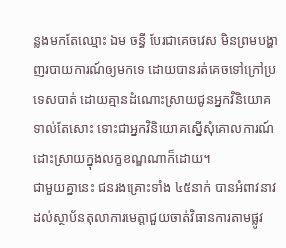ន្លងមកតែឈ្មោះ ឯម ចន្ធី បែរជាគេចវេស មិនព្រមបង្ហាញរបាយការណ៍ឲ្យមកទេ ដោយបានរត់គេចទៅក្រៅប្រទេសបាត់ ដោយគ្មានដំណោះស្រាយជូនអ្នកវិនិយោគទាល់តែសោះ ទោះជាអ្នកវិនិយោគស្នើសុំគោលការណ៍ដោះស្រាយក្នុងលក្ខខណ្ឌណាក៏ដោយ។
ជាមួយគ្នានេះ ជនរងគ្រោះទាំង ៤៥នាក់ បានអំពាវនាវដល់ស្ថាប័នតុលាការមេត្តាជួយចាត់វិធានការតាមផ្លូវ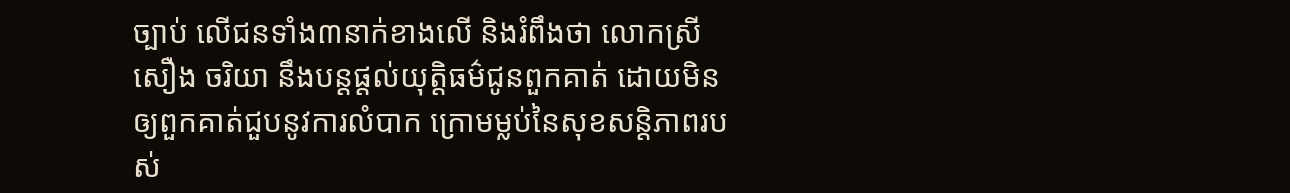ច្បាប់ លើជនទាំង៣នាក់ខាងលើ និងរំពឹងថា លោកស្រី សឿង ចរិយា នឹងបន្ដផ្ដល់យុត្តិធម៌ជូនពួកគាត់ ដោយមិនឲ្យពួកគាត់ជួបនូវការលំបាក ក្រោមម្លប់នៃសុខសន្ដិភាពរបស់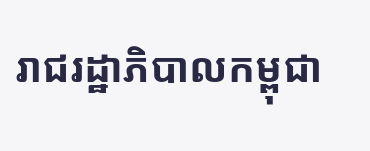រាជរដ្ឋាភិបាលកម្ពុជា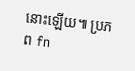នោះឡើយ៕ ប្រភព fn